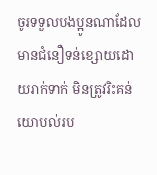ចូរទទួលបងប្អូនណាដែលមានជំនឿទន់ខ្សោយដោយរាក់ទាក់ មិនត្រូវរិះគន់យោបល់រប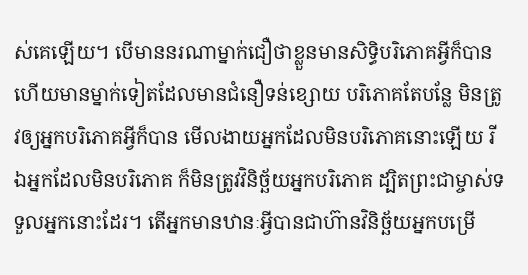ស់គេឡើយ។ បើមាននរណាម្នាក់ជឿថាខ្លួនមានសិទ្ធិបរិភោគអ្វីក៏បាន ហើយមានម្នាក់ទៀតដែលមានជំនឿទន់ខ្សោយ បរិភោគតែបន្លែ មិនត្រូវឲ្យអ្នកបរិភោគអ្វីក៏បាន មើលងាយអ្នកដែលមិនបរិភោគនោះឡើយ រីឯអ្នកដែលមិនបរិភោគ ក៏មិនត្រូវវិនិច្ឆ័យអ្នកបរិភោគ ដ្បិតព្រះជាម្ចាស់ទទួលអ្នកនោះដែរ។ តើអ្នកមានឋានៈអ្វីបានជាហ៊ានវិនិច្ឆ័យអ្នកបម្រើ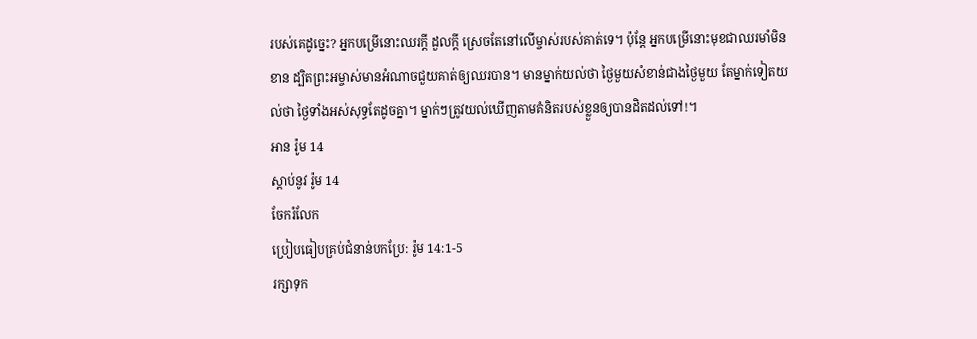របស់គេដូច្នេះ? អ្នកបម្រើនោះឈរក្ដី ដួលក្ដី ស្រេចតែនៅលើម្ចាស់របស់គាត់ទេ។ ប៉ុន្តែ អ្នកបម្រើនោះមុខជាឈរមាំមិនខាន ដ្បិតព្រះអម្ចាស់មានអំណាចជួយគាត់ឲ្យឈរបាន។ មានម្នាក់យល់ថា ថ្ងៃមួយសំខាន់ជាងថ្ងៃមួយ តែម្នាក់ទៀតយល់ថា ថ្ងៃទាំងអស់សុទ្ធតែដូចគ្នា។ ម្នាក់ៗត្រូវយល់ឃើញតាមគំនិតរបស់ខ្លួនឲ្យបានដិតដល់ទៅ!។
អាន រ៉ូម 14
ស្ដាប់នូវ រ៉ូម 14
ចែករំលែក
ប្រៀបធៀបគ្រប់ជំនាន់បកប្រែ: រ៉ូម 14:1-5
រក្សាទុក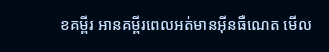ខគម្ពីរ អានគម្ពីរពេលអត់មានអ៊ីនធឺណេត មើល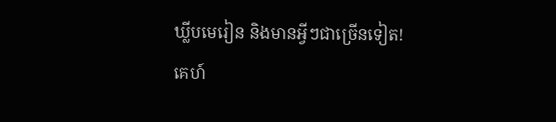ឃ្លីបមេរៀន និងមានអ្វីៗជាច្រើនទៀត!
គេហ៍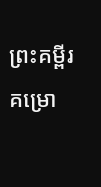ព្រះគម្ពីរ
គម្រោ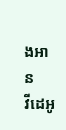ងអាន
វីដេអូ